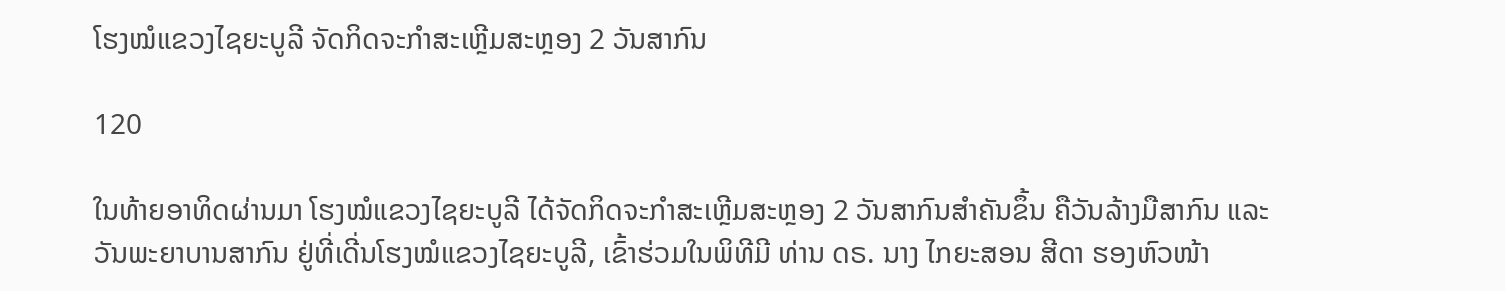ໂຮງໝໍແຂວງໄຊຍະບູລີ ຈັດກິດຈະກໍາສະເຫຼີມສະຫຼອງ 2 ວັນສາກົນ

120

ໃນທ້າຍອາທິດຜ່ານມາ ໂຮງໝໍແຂວງໄຊຍະບູລີ ໄດ້ຈັດກິດຈະກໍາສະເຫຼີມສະຫຼອງ 2 ວັນສາກົນສໍາຄັນຂຶ້ນ ຄືວັນລ້າງມືສາກົນ ແລະ ວັນພະຍາບານສາກົນ ຢູ່ທີ່ເດີ່ນໂຮງໝໍແຂວງໄຊຍະບູລີ, ເຂົ້າຮ່ວມໃນພິທີມີ ທ່ານ ດຣ. ນາງ ໄກຍະສອນ ສີດາ ຮອງຫົວໜ້າ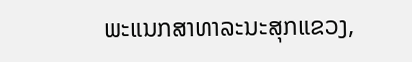ພະແນກສາທາລະນະສຸກແຂວງ,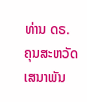ທ່ານ ດຣ. ຄຸນສະຫວັດ ເສນາພັນ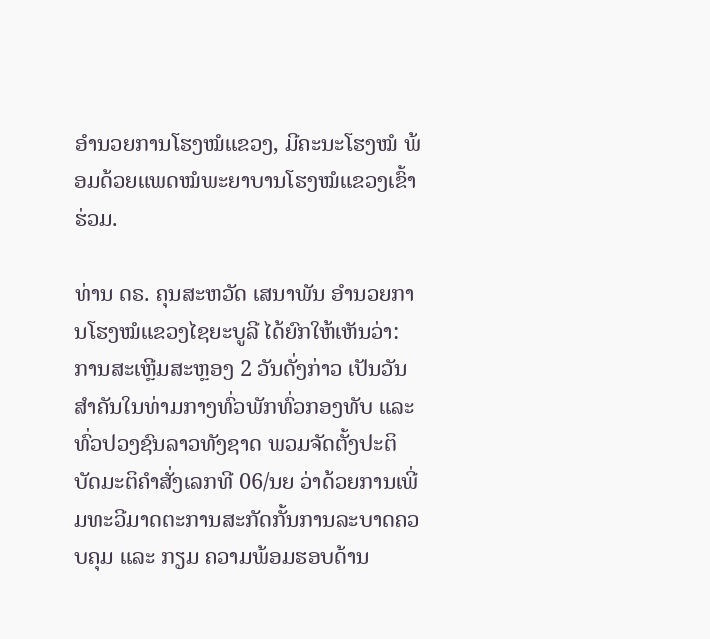ອໍານວຍການໂຮງໝໍແຂວງ, ມີຄະນະໂຮງໝໍ ພ້ອມດ້ວຍແພດໝໍພະຍາບານໂຮງໝໍແຂວງເຂົ້າຮ່ວມ.

ທ່ານ ດຣ. ຄຸນສະຫວັດ ເສນາພັນ ອໍານວຍການໂຮງໝໍແຂວງໄຊຍະບູລີ ໄດ້ຍົກໃຫ້ເຫັນວ່າ: ການສະເຫຼີມສະຫຼອງ 2 ວັນດັ່ງກ່າວ ເປັນວັນສໍາຄັນໃນທ່າມກາງທົ່ວພັກທົ່ວກອງທັບ ແລະ ທົ່ວປວງຊົນລາວທັງຊາດ ພວມຈັດຕັ້ງປະຕິບັດມະຕິຄໍາສັ່ງເລກທີ 06/ນຍ ວ່າດ້ວຍການເພີ່ມທະວີມາດຕະການສະກັດກັ້ນການລະບາດຄວບຄຸມ ແລະ ກຽມ ຄວາມພ້ອມຮອບດ້ານ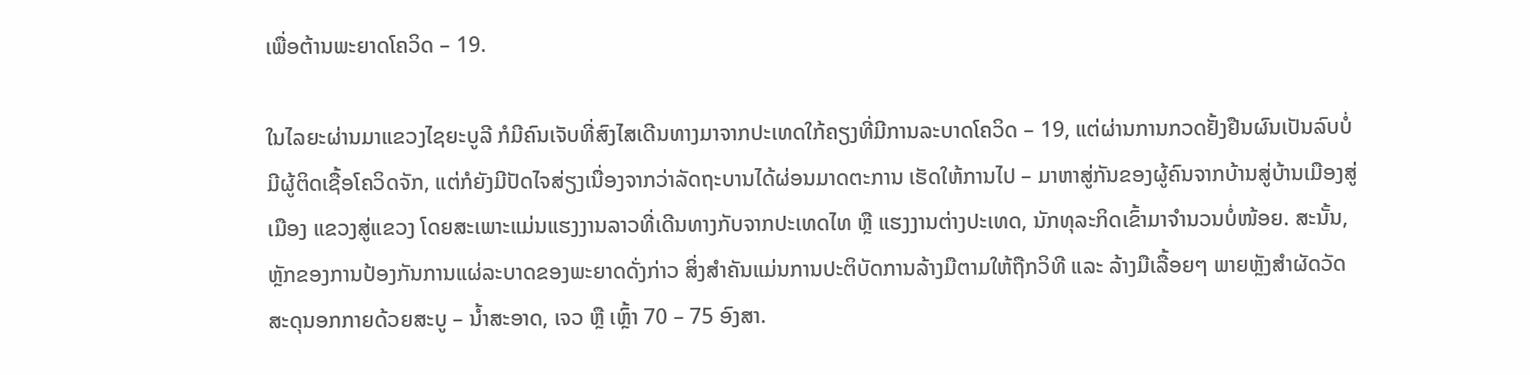ເພື່ອຕ້ານພະຍາດໂຄວິດ – 19.

ໃນໄລຍະຜ່ານມາແຂວງໄຊຍະບູລີ ກໍມີຄົນເຈັບທີ່ສົງໄສເດີນທາງມາຈາກປະເທດໃກ້ຄຽງທີ່ມີການລະບາດໂຄວິດ – 19, ແຕ່ຜ່ານການກວດຢັ້ງຢືນຜົນເປັນລົບບໍ່ມີຜູ້ຕິດເຊື້ອໂຄວິດຈັກ, ແຕ່ກໍຍັງມີປັດໄຈສ່ຽງເນື່ອງຈາກວ່າລັດຖະບານໄດ້ຜ່ອນມາດຕະການ ເຮັດໃຫ້ການໄປ – ມາຫາສູ່ກັນຂອງຜູ້ຄົນຈາກບ້ານສູ່ບ້ານເມືອງສູ່ເມືອງ ແຂວງສູ່ແຂວງ ໂດຍສະເພາະແມ່ນແຮງງານລາວທີ່ເດີນທາງກັບຈາກປະເທດໄທ ຫຼື ແຮງງານຕ່າງປະເທດ, ນັກທຸລະກິດເຂົ້າມາຈໍານວນບໍ່ໜ້ອຍ. ສະນັ້ນ, ຫຼັກຂອງການປ້ອງກັນການແຜ່ລະບາດຂອງພະຍາດດັ່ງກ່າວ ສິ່ງສໍາຄັນແມ່ນການປະຕິບັດການລ້າງມືຕາມໃຫ້ຖືກວິທີ ແລະ ລ້າງມືເລື້ອຍໆ ພາຍຫຼັງສໍາຜັດວັດສະດຸນອກກາຍດ້ວຍສະບູ – ນໍ້າສະອາດ, ເຈວ ຫຼື ເຫຼົ້າ 70 – 75 ອົງສາ.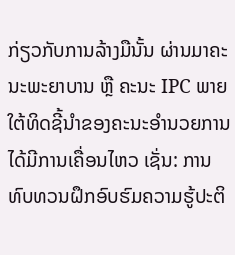ກ່ຽວກັບການລ້າງມືນັ້ນ ຜ່ານມາຄະນະພະຍາບານ ຫຼື ຄະນະ IPC ພາຍໃຕ້ທິດຊີ້ນໍາຂອງຄະນະອໍານວຍການໄດ້ມີການເຄື່ອນໄຫວ ເຊັ່ນ: ການທົບທວນຝຶກອົບຮົມຄວາມຮູ້ປະຕິ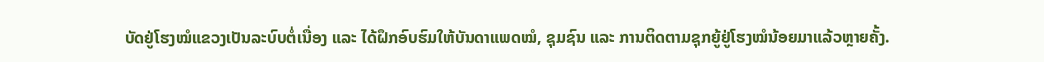ບັດຢູ່ໂຮງໝໍແຂວງເປັນລະບົບຕໍ່ເນື່ອງ ແລະ ໄດ້ຝຶກອົບຮົມໃຫ້ບັນດາແພດໝໍ, ຊຸມຊົນ ແລະ ການຕິດຕາມຊຸກຍູ້ຢູ່ໂຮງໝໍນ້ອຍມາແລ້ວຫຼາຍຄັ້ງ.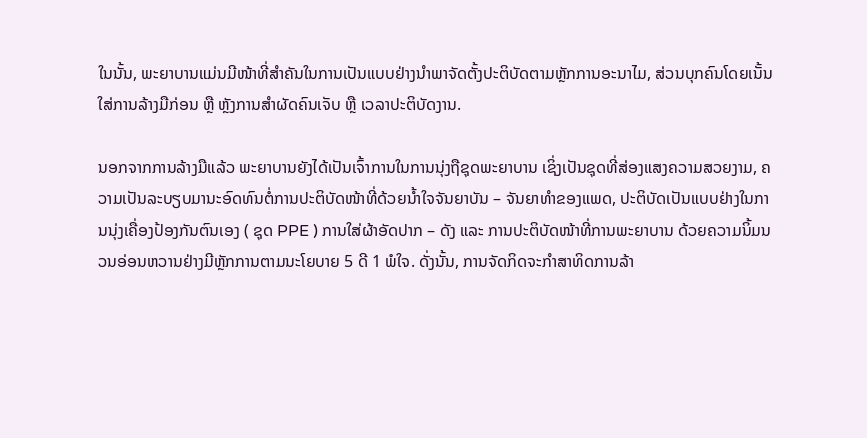ໃນນັ້ນ, ພະຍາບານແມ່ນມີໜ້າທີ່ສໍາຄັນໃນການເປັນແບບຢ່າງນໍາພາຈັດຕັ້ງປະຕິບັດຕາມຫຼັກການອະນາໄມ, ສ່ວນບຸກຄົນໂດຍເນັ້ນໃສ່ການລ້າງມືກ່ອນ ຫຼື ຫຼັງການສໍາຜັດຄົນເຈັບ ຫຼື ເວລາປະຕິບັດງານ.

ນອກຈາກການລ້າງມືແລ້ວ ພະຍາບານຍັງໄດ້ເປັນເຈົ້າການໃນການນຸ່ງຖືຊຸດພະຍາບານ ເຊິ່ງເປັນຊຸດທີ່ສ່ອງແສງຄວາມສວຍງາມ, ຄວາມເປັນລະບຽບມານະອົດທົນຕໍ່ການປະຕິບັດໜ້າທີ່ດ້ວຍນໍ້າໃຈຈັນຍາບັນ – ຈັນຍາທໍາຂອງແພດ, ປະຕິບັດເປັນແບບຢ່າງໃນການນຸ່ງເຄື່ອງປ້ອງກັນຕົນເອງ ( ຊຸດ PPE ) ການໃສ່ຜ້າອັດປາກ – ດັງ ແລະ ການປະຕິບັດໜ້າທີ່ການພະຍາບານ ດ້ວຍຄວາມນິ້ມນວນອ່ອນຫວານຢ່າງມີຫຼັກການຕາມນະໂຍບາຍ 5 ດີ 1 ພໍໃຈ. ດັ່ງນັ້ນ, ການຈັດກິດຈະກໍາສາທິດການລ້າ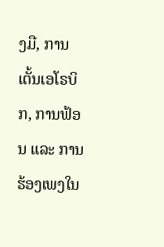ງມື, ການເຕັ້ນເອໂຣບິກ, ການຟ້ອນ ແລະ ການຮ້ອງເພງໃນ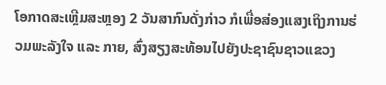ໂອກາດສະເຫຼີມສະຫຼອງ 2 ວັນສາກົນດັ່ງກ່າວ ກໍເພື່ອສ່ອງແສງເຖິງການຮ່ວມພະລັງໃຈ ແລະ ກາຍ, ສົ່ງສຽງສະທ້ອນໄປຍັງປະຊາຊົນຊາວແຂວງ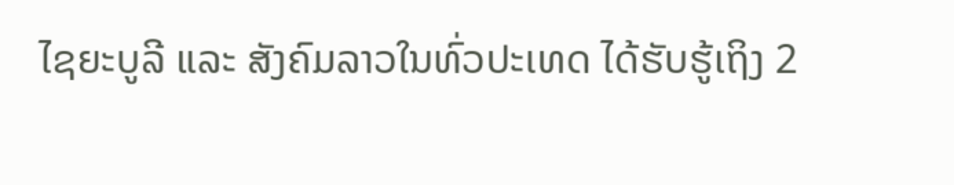ໄຊຍະບູລີ ແລະ ສັງຄົມລາວໃນທົ່ວປະເທດ ໄດ້ຮັບຮູ້ເຖິງ 2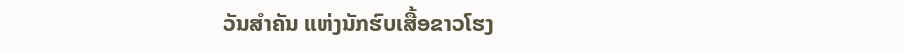ວັນສໍາຄັນ ແຫ່ງນັກຮົບເສື້ອຂາວໂຮງ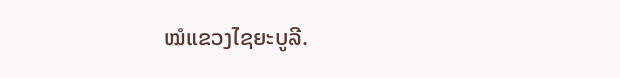ໝໍແຂວງໄຊຍະບູລີ.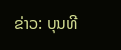ຂ່າວ: ບຸນທີ